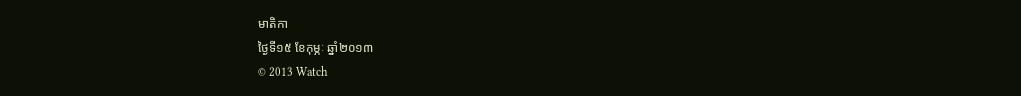មាតិកា
ថ្ងៃទី១៥ ខែកុម្ភៈ ឆ្នាំ២០១៣
© 2013 Watch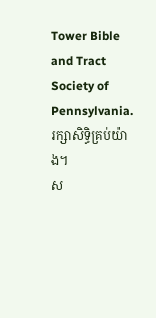Tower Bible and Tract Society of Pennsylvania. រក្សាសិទ្ធិគ្រប់យ៉ាង។
ស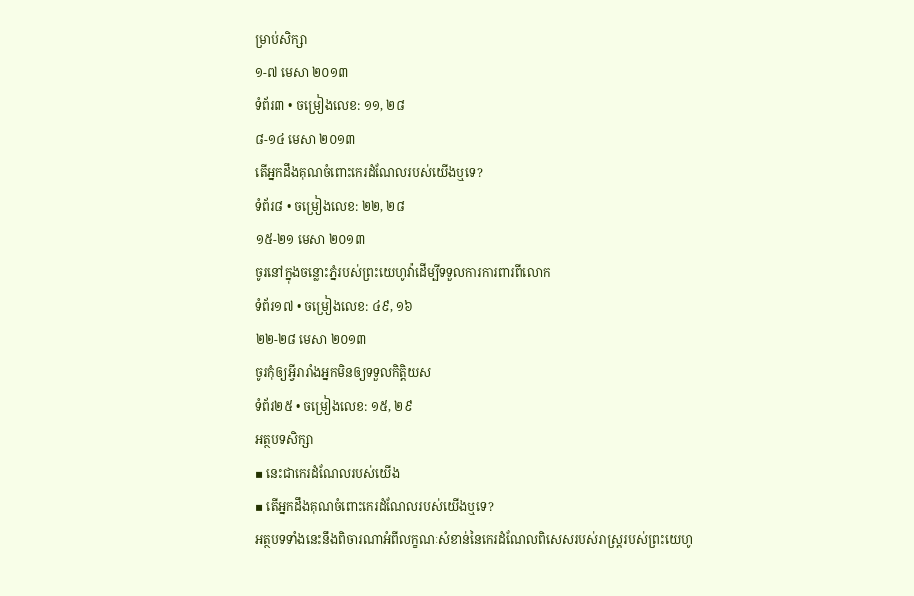ម្រាប់សិក្សា
១-៧ មេសា ២០១៣
ទំព័រ៣ • ចម្រៀងលេខ: ១១, ២៨
៨-១៤ មេសា ២០១៣
តើអ្នកដឹងគុណចំពោះកេរដំណែលរបស់យើងឬទេ?
ទំព័រ៨ • ចម្រៀងលេខ: ២២, ២៨
១៥-២១ មេសា ២០១៣
ចូរនៅក្នុងចន្លោះភ្នំរបស់ព្រះយេហូវ៉ាដើម្បីទទួលការការពារពីលោក
ទំព័រ១៧ • ចម្រៀងលេខ: ៤៩, ១៦
២២-២៨ មេសា ២០១៣
ចូរកុំឲ្យអ្វីរារាំងអ្នកមិនឲ្យទទួលកិត្ដិយស
ទំព័រ២៥ • ចម្រៀងលេខ: ១៥, ២៩
អត្ថបទសិក្សា
▪ នេះជាកេរដំណែលរបស់យើង
▪ តើអ្នកដឹងគុណចំពោះកេរដំណែលរបស់យើងឬទេ?
អត្ថបទទាំងនេះនឹងពិចារណាអំពីលក្ខណៈសំខាន់នៃកេរដំណែលពិសេសរបស់រាស្ត្ររបស់ព្រះយេហូ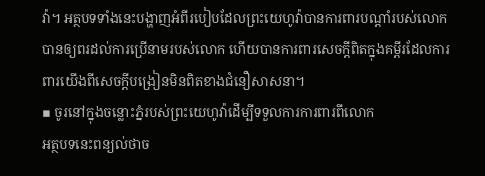វ៉ា។ អត្ថបទទាំងនេះបង្ហាញអំពីរបៀបដែលព្រះយេហូវ៉ាបានការពារបណ្ដាំរបស់លោក បានឲ្យពរដល់ការប្រើនាមរបស់លោក ហើយបានការពារសេចក្ដីពិតក្នុងគម្ពីរដែលការពារយើងពីសេចក្ដីបង្រៀនមិនពិតខាងជំនឿសាសនា។
▪ ចូរនៅក្នុងចន្លោះភ្នំរបស់ព្រះយេហូវ៉ាដើម្បីទទួលការការពារពីលោក
អត្ថបទនេះពន្យល់ថាច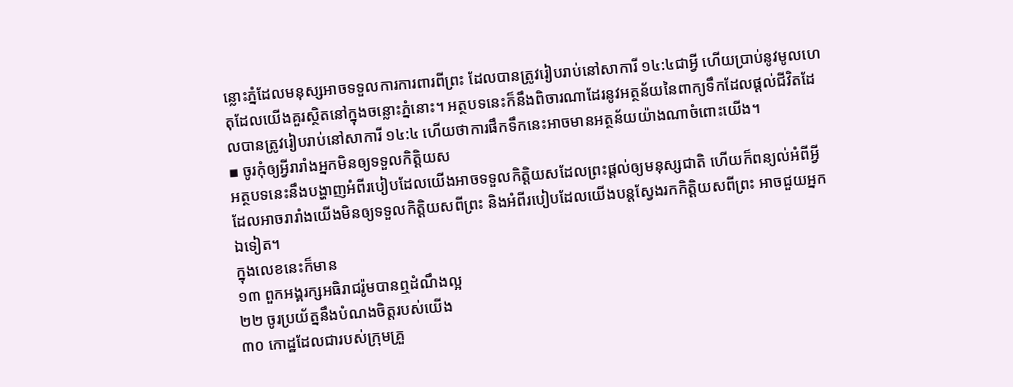ន្លោះភ្នំដែលមនុស្សអាចទទួលការការពារពីព្រះ ដែលបានត្រូវរៀបរាប់នៅសាការី ១៤:៤ជាអ្វី ហើយប្រាប់នូវមូលហេតុដែលយើងគួរស្ថិតនៅក្នុងចន្លោះភ្នំនោះ។ អត្ថបទនេះក៏នឹងពិចារណាដែរនូវអត្ថន័យនៃពាក្យទឹកដែលផ្ដល់ជីវិតដែលបានត្រូវរៀបរាប់នៅសាការី ១៤:៤ ហើយថាការផឹកទឹកនេះអាចមានអត្ថន័យយ៉ាងណាចំពោះយើង។
▪ ចូរកុំឲ្យអ្វីរារាំងអ្នកមិនឲ្យទទួលកិត្ដិយស
អត្ថបទនេះនឹងបង្ហាញអំពីរបៀបដែលយើងអាចទទួលកិត្ដិយសដែលព្រះផ្ដល់ឲ្យមនុស្សជាតិ ហើយក៏ពន្យល់អំពីអ្វីដែលអាចរារាំងយើងមិនឲ្យទទួលកិត្ដិយសពីព្រះ និងអំពីរបៀបដែលយើងបន្តស្វែងរកកិត្ដិយសពីព្រះ អាចជួយអ្នកឯទៀត។
ក្នុងលេខនេះក៏មាន
១៣ ពួកអង្គរក្សអធិរាជរ៉ូមបានឮដំណឹងល្អ
២២ ចូរប្រយ័ត្ននឹងបំណងចិត្តរបស់យើង
៣០ កោដ្ឋដែលជារបស់ក្រុមគ្រួ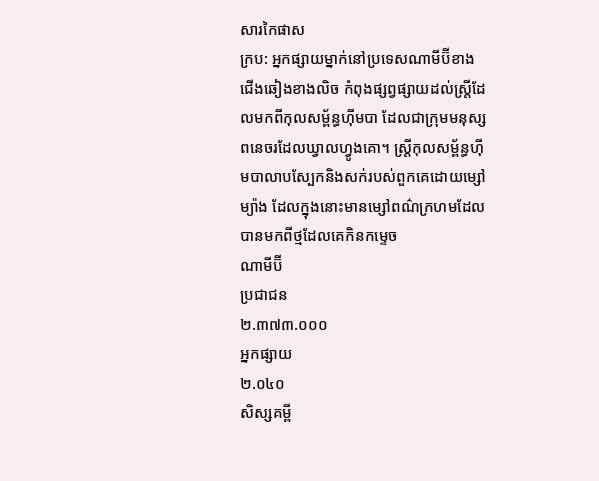សារកៃផាស
ក្រប: អ្នកផ្សាយម្នាក់នៅប្រទេសណាមីប៊ីខាងជើងឆៀងខាងលិច កំពុងផ្សព្វផ្សាយដល់ស្ត្រីដែលមកពីកុលសម្ព័ន្ធហ៊ីមបា ដែលជាក្រុមមនុស្សពនេចរដែលឃ្វាលហ្វូងគោ។ ស្ត្រីកុលសម្ព័ន្ធហ៊ីមបាលាបស្បែកនិងសក់របស់ពួកគេដោយម្សៅម្យ៉ាង ដែលក្នុងនោះមានម្សៅពណ៌ក្រហមដែលបានមកពីថ្មដែលគេកិនកម្ទេច
ណាមីប៊ី
ប្រជាជន
២.៣៧៣.០០០
អ្នកផ្សាយ
២.០៤០
សិស្សគម្ពី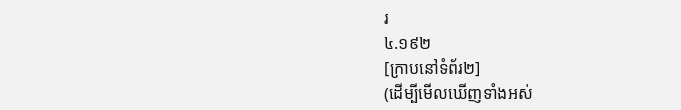រ
៤.១៩២
[ក្រាបនៅទំព័រ២]
(ដើម្បីមើលឃើញទាំងអស់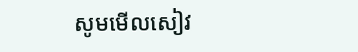សូមមើលសៀវ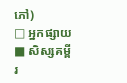ភៅ)
□ អ្នកផ្សាយ
■ សិស្សគម្ពីរ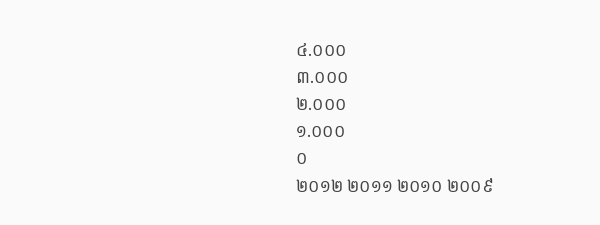៤.០០០
៣.០០០
២.០០០
១.០០០
០
២០១២ ២០១១ ២០១០ ២០០៩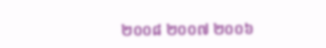២០០៨ ២០០៧ ២០០៦